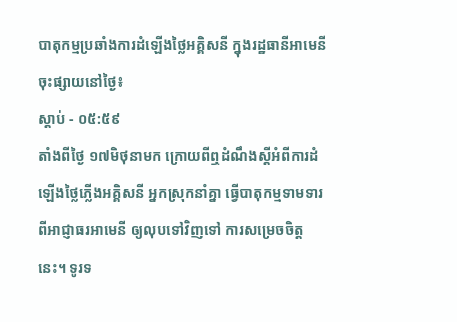បាតុកម្មប្រឆាំងការដំឡើងថ្លៃអគ្គិសនី ក្នុងរដ្ឋធានីអាមេនី
ចុះផ្សាយនៅថ្ងៃ៖
ស្តាប់ - ០៥:៥៩
តាំងពីថ្ងៃ ១៧មិថុនាមក ក្រោយពីឮដំណឹងស្តីអំពីការដំឡើងថ្លៃភ្លើងអគ្គិសនី អ្នកស្រុកនាំគ្នា ធ្វើបាតុកម្មទាមទារពីអាជ្ញាធរអាមេនី ឲ្យលុបទៅវិញទៅ ការសម្រេចចិត្តនេះ។ ទូរទ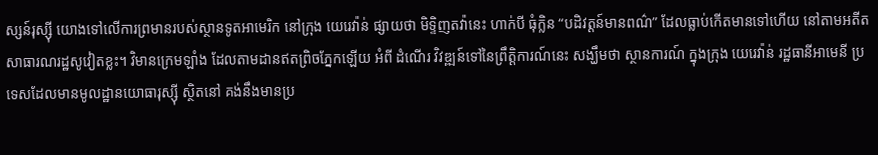ស្សន៍រុស្ស៊ី យោងទៅលើការព្រមានរបស់ស្ថានទូតអាមេរិក នៅក្រុង យេរេវ៉ាន់ ផ្សាយថា មិទ្ទិញតវ៉ានេះ ហាក់បី ធុំក្លិន “បដិវត្តន៍មានពណ៌” ដែលធ្លាប់កើតមានទៅហើយ នៅតាមអតីត សាធារណរដ្ឋសូវៀតខ្លះ។ វិមានក្រេមឡាំង ដែលតាមដានឥតព្រិចភ្នែកឡើយ អំពី ដំណើរ វិវឌ្ឍន៍ទៅនៃព្រឹត្តិការណ៍នេះ សង្ឃឹមថា ស្ថានការណ៍ ក្នុងក្រុង យេរេវ៉ាន់ រដ្ឋធានីអាមេនី ប្រទេសដែលមានមូលដ្ឋានយោធារុស្ស៊ី ស្ថិតនៅ គង់នឹងមានប្រ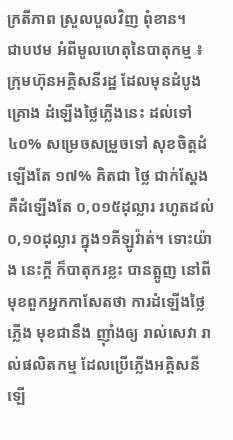ក្រតីភាព ស្រួលបួលវិញ ពុំខាន។
ជាបឋម អំពីមូលហេតុនៃបាតុកម្ម ៖ ក្រុមហ៊ុនអគ្គិសនីរដ្ឋ ដែលមុនដំបូង គ្រោង ដំឡើងថ្លៃភ្លើងនេះ ដល់ទៅ៤០% សម្រេចសម្រួចទៅ សុខចិត្តដំឡើងតែ ១៧% គិតជា ថ្លៃ ជាក់ស្តែង គឺដំឡើងតែ ០,០១៥ដុល្លារ រហូតដល់ ០,១០ដុល្លារ ក្នុង១គីឡូវ៉ាត់។ ទោះយ៉ាង នេះក្តី ក៏បាតុករខ្លះ បានត្អូញ នៅពីមុខពួកអ្នកកាសែតថា ការដំឡើងថ្លៃភ្លើង មុខជានឹង ញ៉ាំងឲ្យ រាល់សេវា រាល់ផលិតកម្ម ដែលប្រើភ្លើងអគ្គិសនី ឡើ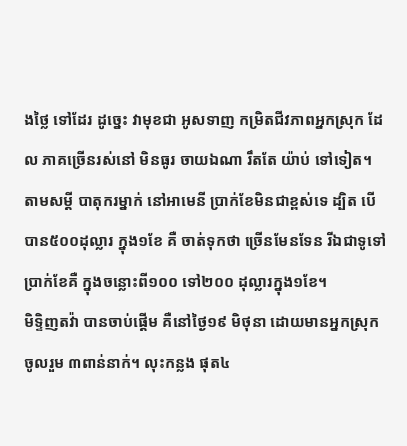ងថ្លៃ ទៅដែរ ដូច្នេះ វាមុខជា អូសទាញ កម្រិតជីវភាពអ្នកស្រុក ដែល ភាគច្រើនរស់នៅ មិនធូរ ចាយឯណា រឹតតែ យ៉ាប់ ទៅទៀត។ តាមសម្តី បាតុករម្នាក់ នៅអាមេនី ប្រាក់ខែមិនជាខ្ពស់ទេ ដ្បិត បើបាន៥០០ដុល្លារ ក្នុង១ខែ គឺ ចាត់ទុកថា ច្រើនមែនទែន រីឯជាទូទៅ ប្រាក់ខែគឺ ក្នុងចន្លោះពី១០០ ទៅ២០០ ដុល្លារក្នុង១ខែ។
មិទ្ទិញតវ៉ា បានចាប់ផ្តើម គឺនៅថ្ងៃ១៩ មិថុនា ដោយមានអ្នកស្រុកចូលរួម ៣ពាន់នាក់។ លុះកន្លង ផុត៤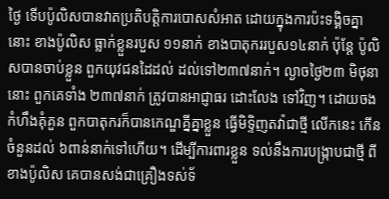ថ្ងៃ ទើបប៉ូលិសបានវាតប្រតិបត្តិការបោសសំអាត ដោយក្នុងការប៉ះទង្គិចគ្នានោះ ខាងប៉ូលិស ធ្លាក់ខ្លួនរបួស ១១នាក់ ខាងបាតុកររបួស១៤នាក់ ប៉ុន្តែ ប៉ូលិសបានចាប់ខ្លួន ពួកយុវជនដៃដល់ ដល់ទៅ២៣៧នាក់។ ល្ងាចថ្ងៃ២៣ មិថុនានោះ ពួកគេទាំង ២៣៧នាក់ ត្រូវបានអាជ្ញាធរ ដោះលែង ទៅវិញ។ ដោយចងកំហឹងគុំគួន ពួកបាតុករក៏បានកេណ្ឌគ្នីគ្នាខ្លួន ធ្វើមិទ្ទិញតវ៉ាជាថ្មី លើកនេះ កើនចំនួនដល់ ៦ពាន់នាក់ទៅហើយ។ ដើម្បីការពារខ្លួន ទល់នឹងការបង្ក្រាបជាថ្មី ពីខាងប៉ូលិស គេបានសង់ជាគ្រឿងទស់ទ័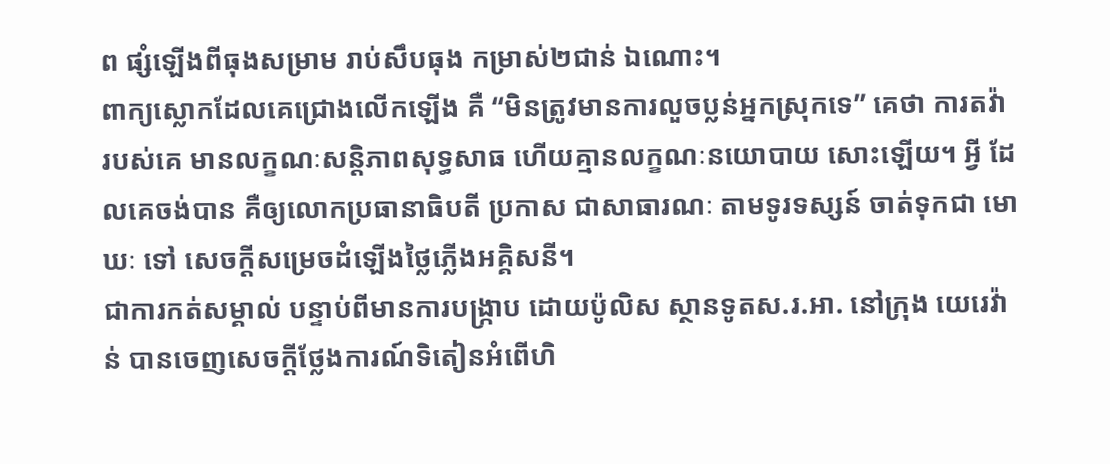ព ផ្សំឡើងពីធុងសម្រាម រាប់សឹបធុង កម្រាស់២ជាន់ ឯណោះ។
ពាក្យស្លោកដែលគេជ្រោងលើកឡើង គឺ “មិនត្រូវមានការលួចប្លន់អ្នកស្រុកទេ” គេថា ការតវ៉ា របស់គេ មានលក្ខណៈសន្តិភាពសុទ្ធសាធ ហើយគ្មានលក្ខណៈនយោបាយ សោះឡើយ។ អ្វី ដែលគេចង់បាន គឺឲ្យលោកប្រធានាធិបតី ប្រកាស ជាសាធារណៈ តាមទូរទស្សន៍ ចាត់ទុកជា មោឃៈ ទៅ សេចក្តីសម្រេចដំឡើងថ្លៃភ្លើងអគ្គិសនី។
ជាការកត់សម្គាល់ បន្ទាប់ពីមានការបង្ក្រាប ដោយប៉ូលិស ស្ថានទូតស.រ.អា. នៅក្រុង យេរេវ៉ាន់ បានចេញសេចក្តីថ្លែងការណ៍ទិតៀនអំពើហិ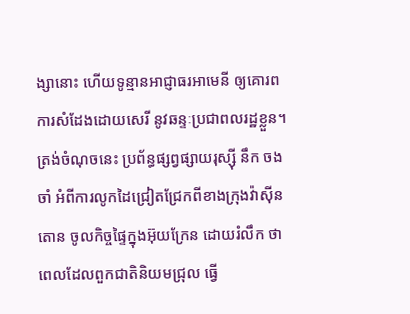ង្សានោះ ហើយទូន្មានអាជ្ញាធរអាមេនី ឲ្យគោរព ការសំដែងដោយសេរី នូវឆន្ទៈប្រជាពលរដ្ឋខ្លួន។ ត្រង់ចំណុចនេះ ប្រព័ន្ធផ្សព្វផ្សាយរុស្ស៊ី នឹក ចងចាំ អំពីការលូកដៃជ្រៀតជ្រែកពីខាងក្រុងវ៉ាស៊ីនតោន ចូលកិច្ចផ្ទៃក្នុងអ៊ុយក្រែន ដោយរំលឹក ថា ពេលដែលពួកជាតិនិយមជ្រុល ធ្វើ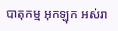បាតុកម្ម អុកឡុក អស់រា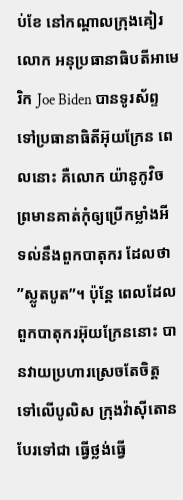ប់ខែ នៅកណ្តាលក្រុងគៀរ លោក អនុប្រធានាធិបតីអាមេរិក Joe Biden បានទូរស័ព្ទទៅប្រធានាធិតីអ៊ុយក្រែន ពេលនោះ គឺលោក យ៉ានូកូវិច ព្រមានគាត់កុំឲ្យប្រើកម្លាំងអី ទល់នឹងពួកបាតុករ ដែលថា ”ស្លូតបូត”។ ប៉ុន្តែ ពេលដែល ពួកបាតុករអ៊ុយក្រែននោះ បានវាយប្រហារស្រេចតែចិត្ត ទៅលើបូលិស ក្រុងវ៉ាស៊ីតោន បែរទៅជា ធ្វើថ្លង់ធ្វើ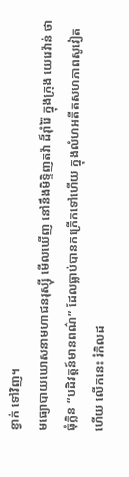ខ្វាក់ ទៅវិញ។
មធ្យោបាយឃោសនាមហាជនរុស្ស៊ី មើលឃើញ នៅនឹងមិទ្ទិញតវ៉ា ដ៏រ៉ាំរ៉ៃ ក្នុងក្រុង យេរេវ៉ាន់ ថា ធុំក្លិន “បដិវត្តន៍មានពណ៌” ដែលធ្លាប់បានកក្រើកទៅហើយ ក្នុងលំហអតីតសហភាពសូវៀត ហើយ លើកនេះ រំកិលដ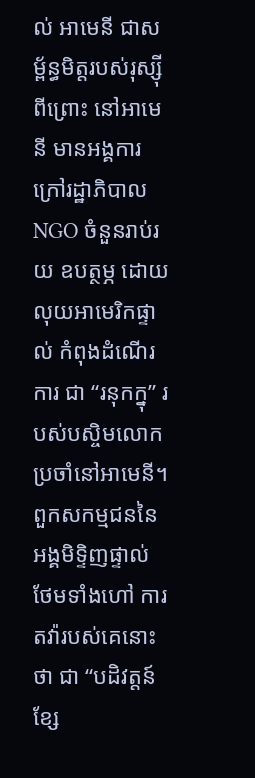ល់ អាមេនី ជាសម្ព័ន្ធមិត្តរបស់រុស្ស៊ី ពីព្រោះ នៅអាមេនី មានអង្គការ ក្រៅរដ្ឋាភិបាល NGO ចំនួនរាប់រយ ឧបត្ថម្ភ ដោយលុយអាមេរិកផ្ទាល់ កំពុងដំណើរការ ជា “រនុកក្នុ” របស់បស្ចិមលោក ប្រចាំនៅអាមេនី។ ពួកសកម្មជននៃអង្គមិទ្ទិញផ្ទាល់ ថែមទាំងហៅ ការតវ៉ារបស់គេនោះថា ជា “បដិវត្តន៍ខ្សែ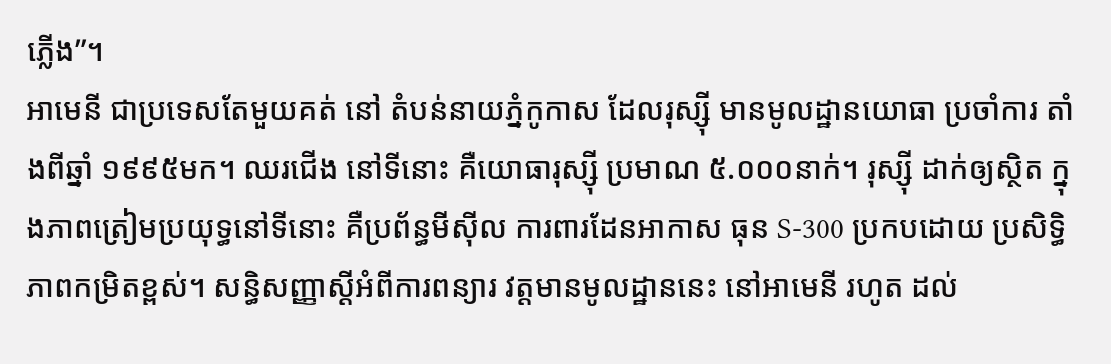ភ្លើង”។
អាមេនី ជាប្រទេសតែមួយគត់ នៅ តំបន់នាយភ្នំកូកាស ដែលរុស្ស៊ី មានមូលដ្ឋានយោធា ប្រចាំការ តាំងពីឆ្នាំ ១៩៩៥មក។ ឈរជើង នៅទីនោះ គឺយោធារុស្ស៊ី ប្រមាណ ៥.០០០នាក់។ រុស្ស៊ី ដាក់ឲ្យស្ថិត ក្នុងភាពត្រៀមប្រយុទ្ធនៅទីនោះ គឺប្រព័ន្ធមីស៊ីល ការពារដែនអាកាស ធុន S-300 ប្រកបដោយ ប្រសិទ្ធិភាពកម្រិតខ្ពស់។ សន្ធិសញ្ញាស្តីអំពីការពន្យារ វត្តមានមូលដ្ឋាននេះ នៅអាមេនី រហូត ដល់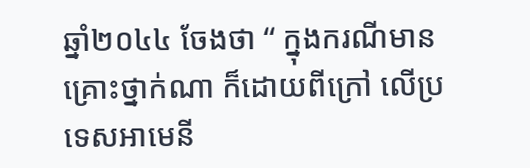ឆ្នាំ២០៤៤ ចែងថា “ ក្នុងករណីមានគ្រោះថ្នាក់ណា ក៏ដោយពីក្រៅ លើប្រទេសអាមេនី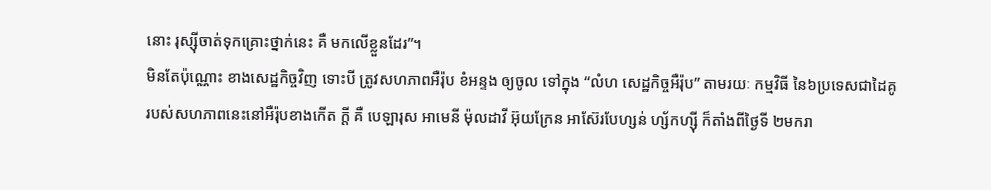នោះ រុស្ស៊ីចាត់ទុកគ្រោះថ្នាក់នេះ គឺ មកលើខ្លួនដែរ”។
មិនតែប៉ុណ្ណោះ ខាងសេដ្ឋកិច្ចវិញ ទោះបី ត្រូវសហភាពអឺរ៉ុប ខំអន្ទង ឲ្យចូល ទៅក្នុង “លំហ សេដ្ឋកិច្ចអឺរ៉ុប” តាមរយៈ កម្មវិធី នៃ៦ប្រទេសជាដៃគូ របស់សហភាពនេះនៅអឺរ៉ុបខាងកើត ក្តី គឺ បេឡារុស អាមេនី ម៉ុលដាវី អ៊ុយក្រែន អាស៊ែរបែហ្សន់ ហ្ស័កហ្ស៊ី ក៏តាំងពីថ្ងៃទី ២មករា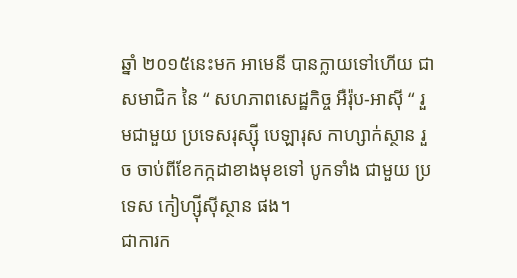ឆ្នាំ ២០១៥នេះមក អាមេនី បានក្លាយទៅហើយ ជាសមាជិក នៃ “ សហភាពសេដ្ឋកិច្ច អឺរ៉ុប-អាស៊ី “ រួមជាមួយ ប្រទេសរុស្ស៊ី បេឡារុស កាហ្សាក់ស្ថាន រួច ចាប់ពីខែកក្កដាខាងមុខទៅ បូកទាំង ជាមួយ ប្រទេស កៀហ្ស៊ីស៊ីស្ថាន ផង។
ជាការក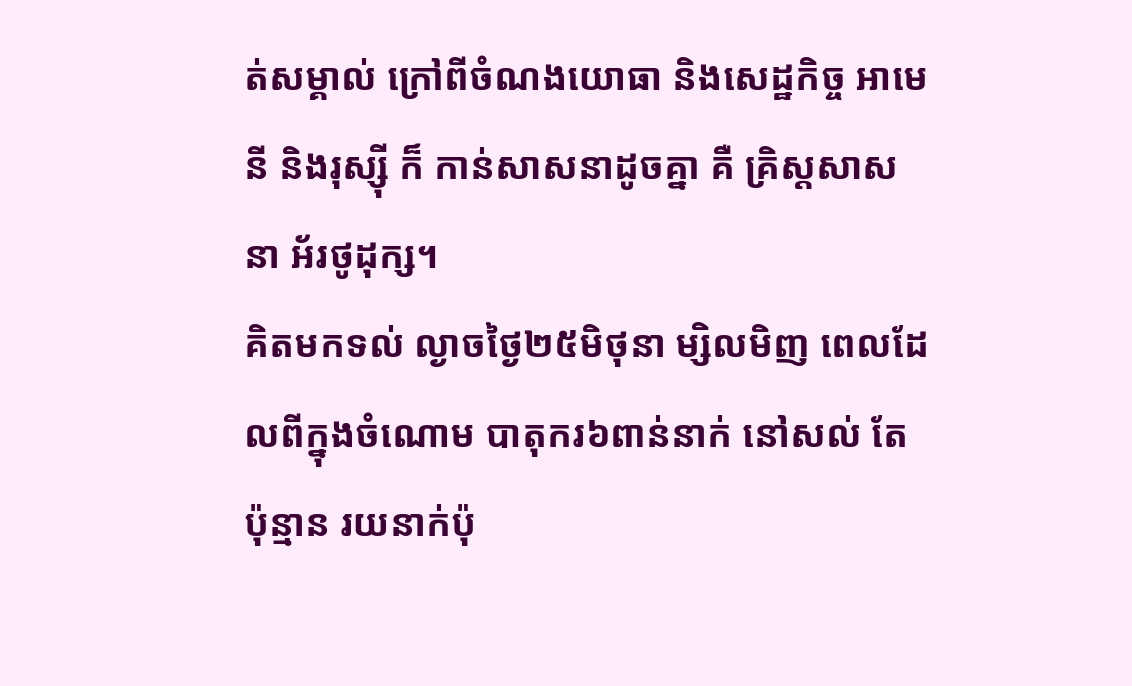ត់សម្គាល់ ក្រៅពីចំណងយោធា និងសេដ្ឋកិច្ច អាមេនី និងរុស្ស៊ី ក៏ កាន់សាសនាដូចគ្នា គឺ គ្រិស្តសាសនា អ័រថូដុក្ស។
គិតមកទល់ ល្ងាចថ្ងៃ២៥មិថុនា ម្សិលមិញ ពេលដែលពីក្នុងចំណោម បាតុករ៦ពាន់នាក់ នៅសល់ តែប៉ុន្មាន រយនាក់ប៉ុ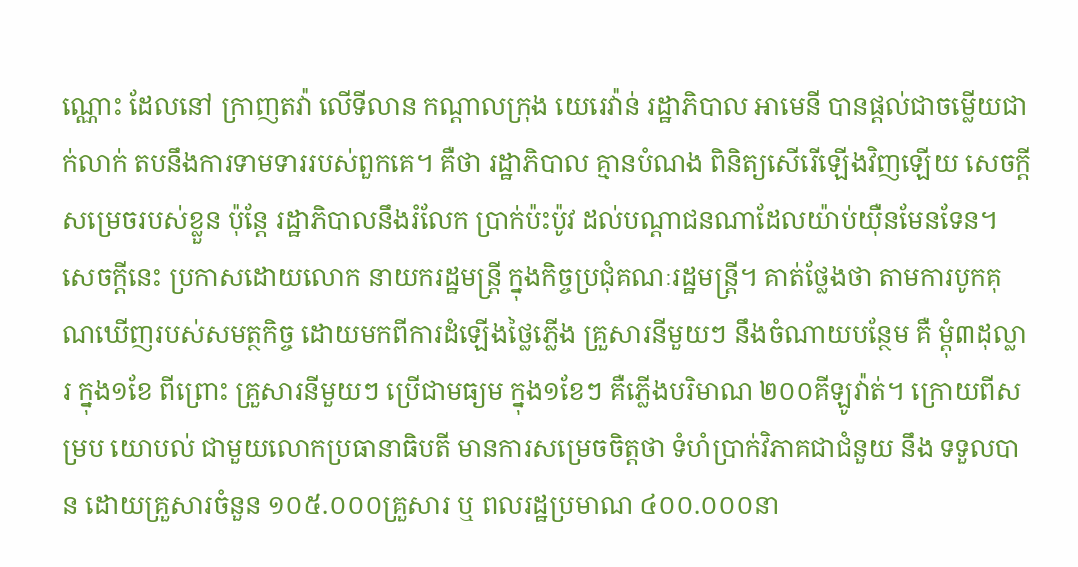ណ្ណោះ ដែលនៅ ក្រាញតវ៉ា លើទីលាន កណ្តាលក្រុង យេរេវ៉ាន់ រដ្ឋាភិបាល អាមេនី បានផ្តល់ជាចម្លើយជាក់លាក់ តបនឹងការទាមទាររបស់ពួកគេ។ គឺថា រដ្ឋាភិបាល គ្មានបំណង ពិនិត្យសើរើឡើងវិញឡើយ សេចក្តីសម្រេចរបស់ខ្លួន ប៉ុន្តែ រដ្ឋាភិបាលនឹងរំលែក ប្រាក់ប៉ះប៉ូវ ដល់បណ្តាជនណាដែលយ៉ាប់យ៉ឺនមែនទែន។ សេចក្តីនេះ ប្រកាសដោយលោក នាយករដ្ឋមន្ត្រី ក្នុងកិច្ចប្រជុំគណៈរដ្ឋមន្ត្រី។ គាត់ថ្លែងថា តាមការបូកគុណឃើញរបស់សមត្ថកិច្ច ដោយមកពីការដំឡើងថ្លៃភ្លើង គ្រួសារនីមួយៗ នឹងចំណាយបន្ថែម គឺ ម្តុំ៣ដុល្លារ ក្នុង១ខែ ពីព្រោះ គ្រួសារនីមួយៗ ប្រើជាមធ្យម ក្នុង១ខែៗ គឺភ្លើងបរិមាណ ២០០គីឡូវ៉ាត់។ ក្រោយពីសម្រប យោបល់ ជាមួយលោកប្រធានាធិបតី មានការសម្រេចចិត្តថា ទំហំប្រាក់វិភាគជាជំនួយ នឹង ទទួលបាន ដោយគ្រួសារចំនួន ១០៥.០០០គ្រួសារ ឬ ពលរដ្ឋប្រមាណ ៤០០.០០០នា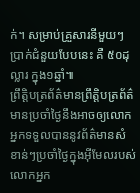ក់។ សម្រាប់គ្រួសារនីមួយៗ ប្រាក់ជំនួយបែបនេះ គឺ ៥០ដុល្លារ ក្នុង១ឆ្នាំ៕
ព្រឹត្តិបត្រព័ត៌មានព្រឹត្តិបត្រព័ត៌មានប្រចាំថ្ងៃនឹងអាចឲ្យលោកអ្នកទទួលបាននូវព័ត៌មានសំខាន់ៗប្រចាំថ្ងៃក្នុងអ៊ីមែលរបស់លោកអ្នក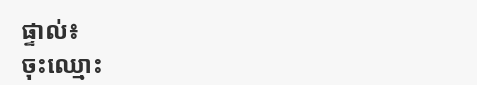ផ្ទាល់៖
ចុះឈ្មោះ